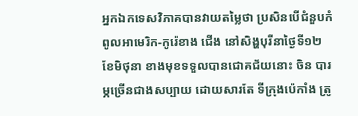អ្នកឯកទេសវិភាគបានវាយតម្លៃថា ប្រសិនបើជំនួបកំពូលអាមេរិក-កូរ៉េខាង ជើង នៅសិង្ហបុរីនាថ្ងៃទី១២ខែមិថុនា ខាងមុខទទួលបានជោគជ័យនោះ ចិន បារម្ភច្រើនជាងសប្បាយ ដោយសារតែ ទីក្រុងប៉េកាំង ត្រូ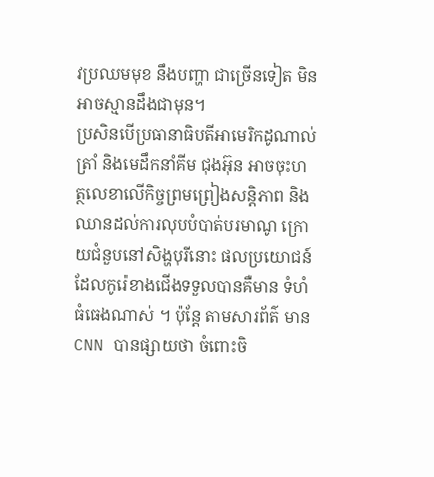វប្រឈមមុខ នឹងបញ្ហា ជាច្រើនទៀត មិនអាចស្មានដឹងជាមុន។
ប្រសិនបើប្រធានាធិបតីអាមេរិកដូណាល់ ត្រាំ និងមេដឹកនាំគីម ជុងអ៊ុន អាចចុះហត្ថលេខាលើកិច្ចព្រមព្រៀងសន្តិភាព និងឈានដល់ការលុបបំបាត់បរមាណូ ក្រោយជំនួបនៅសិង្ហបុរីនោះ ផលប្រយោជន៍ដែលកូរ៉េខាងជើងទទួលបានគឺមាន ទំហំធំធេងណាស់ ។ ប៉ុន្តែ តាមសារព័ត៌ មាន CNN បានផ្សាយថា ចំពោះចិ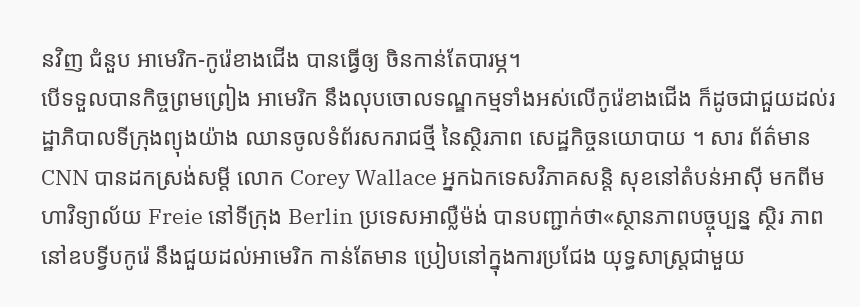នវិញ ជំនួប អាមេរិក-កូរ៉េខាងជើង បានធ្វើឲ្យ ចិនកាន់តែបារម្ភ។
បើទទួលបានកិច្ចព្រមព្រៀង អាមេរិក នឹងលុបចោលទណ្ឌកម្មទាំងអស់លើកូរ៉េខាងជើង ក៏ដូចជាជួយដល់រដ្ឋាភិបាលទីក្រុងព្យុងយ៉ាង ឈានចូលទំព័រសករាជថ្មី នៃស្ថិរភាព សេដ្ឋកិច្ចនយោបាយ ។ សារ ព័ត៌មាន CNN បានដកស្រង់សម្តី លោក Corey Wallace អ្នកឯកទេសវិភាគសន្តិ សុខនៅតំបន់អាស៊ី មកពីមហាវិទ្យាល័យ Freie នៅទីក្រុង Berlin ប្រទេសអាល្លឺម៉ង់ បានបញ្ជាក់ថា«ស្ថានភាពបច្ចុប្បន្ន ស្ថិរ ភាពនៅឧបទ្វីបកូរ៉េ នឹងជួយដល់អាមេរិក កាន់តែមាន ប្រៀបនៅក្នុងការប្រជែង យុទ្ធសាស្ត្រជាមួយ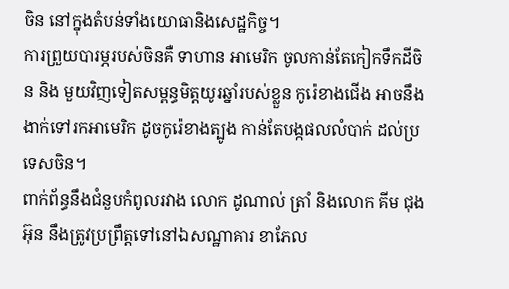ចិន នៅក្នុងតំបន់ទាំងយោធានិងសេដ្ឋកិច្ច។
ការព្រួយបារម្ភរបស់ចិនគឺ ទាហាន អាមេរិក ចូលកាន់តែកៀកទឹកដីចិន និង មួយវិញទៀតសម្ពន្ធមិត្តយូរឆ្នាំរបស់ខ្លួន កូរ៉េខាងជើង អាចនឹងងាក់ទៅរកអាមេរិក ដូចកូរ៉េខាងត្បូង កាន់តែបង្កផលលំបាក់ ដល់ប្រទេសចិន។
ពាក់ព័ន្ធនឹងជំនួបកំពូលរវាង លោក ដូណាល់ ត្រាំ និងលោក គីម ជុងអ៊ុន នឹងត្រូវប្រព្រឹត្តទៅនៅឯសណ្ឋាគារ ខាភែល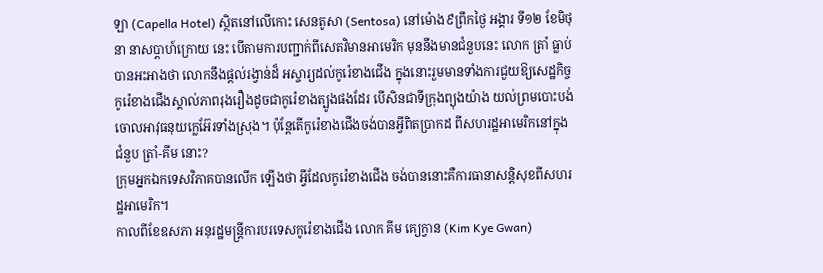ឡា (Capella Hotel) ស្ថិតនៅលើកោះ សេនតូសា (Sentosa) នៅម៉ោង៩ព្រឹកថ្ងៃ អង្គារ ទី១២ ខែមិថុនា នាសប្តាហ៍ក្រោយ នេះ បើតាមការបញ្ជាក់ពីសេតវិមានអាមេរិក មុននឹងមានជំនួបនេះ លោក ត្រាំ ធ្លាប់ បានអះអាងថា លោកនឹងផ្ដល់រង្វាន់ដ៏ អស្ចារ្យដល់កូរ៉េខាងជើង ក្នុងនោះរួមមានទាំងការជួយឱ្យសេដ្ឋកិច្ចកូរ៉េខាងជើងស្គាល់ភាពរុងរឿងដូចជាកូរ៉េខាងត្បូងផងដែរ បើសិនជាទីក្រុងព្យុងយ៉ាង យល់ព្រមបោះបង់ចោលអាវុធនុយក្លេអ៊ែរទាំងស្រុង។ ប៉ុន្តែតើកូរ៉េខាងជើងចង់បានអ្វីពិតប្រាកដ ពីសហរដ្ឋអាមេរិកនៅក្នុងជំនួប ត្រាំ-គីម នោះ?
ក្រុមអ្នកឯកទេសវិភាគបានលើក ឡើងថា អ្វីដែលកូរ៉េខាងជើង ចង់បាននោះគឺការធានាសន្តិសុខពីសហរដ្ឋអាមេរិក។
កាលពីខែឧសភា អនុរដ្ឋមន្ត្រីការបរទេសកូរ៉េខាងជើង លោក គីម គ្យេក្វាន (Kim Kye Gwan)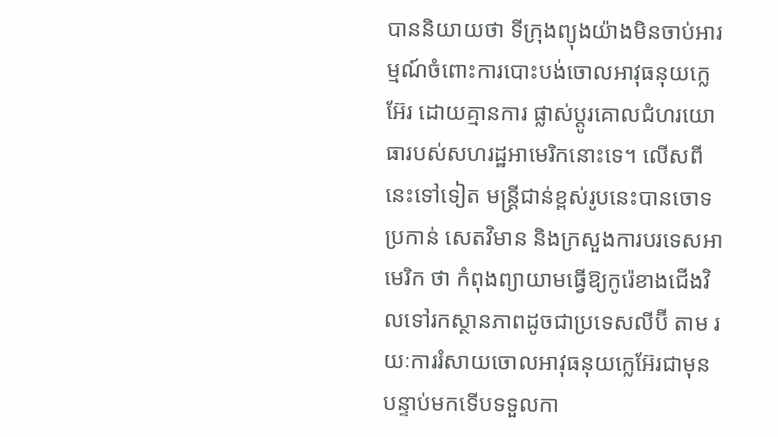បាននិយាយថា ទីក្រុងព្យុងយ៉ាងមិនចាប់អារម្មណ៍ចំពោះការបោះបង់ចោលអាវុធនុយក្លេអ៊ែរ ដោយគ្មានការ ផ្លាស់ប្ដូរគោលជំហរយោធារបស់សហរដ្ឋអាមេរិកនោះទេ។ លើសពីនេះទៅទៀត មន្ត្រីជាន់ខ្ពស់រូបនេះបានចោទប្រកាន់ សេតវិមាន និងក្រសួងការបរទេសអាមេរិក ថា កំពុងព្យាយាមធ្វើឱ្យកូរ៉េខាងជើងវិលទៅរកស្ថានភាពដូចជាប្រទេសលីប៊ី តាម រយៈការរំសាយចោលអាវុធនុយក្លេអ៊ែរជាមុន បន្ទាប់មកទើបទទួលកា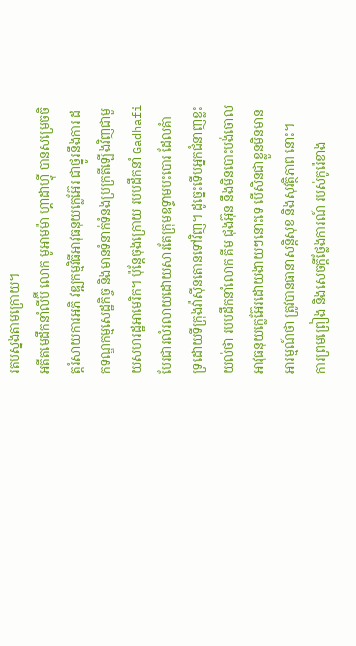រតបស្នងតាមក្រោយ។
អតីតមេដឹកនាំលីប៊ី លោក មូអាមម៉ា ហ្គាដាហ្វុី បានសម្រេចចិត្តរំសាយការអភិ វឌ្ឍកម្មវិធីអាវុធនុយក្លេអ៊ែរ ជាថ្នូរនឹងការ ដកទណ្ឌកម្មសេដ្ឋកិច្ច និងមានទំនាក់ទំនងប្រក្រតីឡើងវិញជាមួយសហរដ្ឋអាមេរិក។ ប៉ុន្តែចុងក្រោយ របបដឹកនាំ Gadhafi បែរជារលំរលាយដោយសារតែក្រុមឧទ្ទាមបះបោរ ដែលគំាទ្រដោយទីក្រុងវ៉ាស៊ីនតោនទៅវិញ។ ដូច្នេះទើបអ្នកជំនាញខ្លះយល់ថា របបដឹកនាំលោក គីម ជុងអ៊ុន នឹងមិនបោះបង់ចោលអាវុធនុយក្លេអ៊ែរដោយងាយៗនោះទេ បើសិនជាខ្លួនមិនមានអារម្មណ៍ថា ត្រូវបានធានាសន្ដិសុខ និងសុវត្ថិភាព នោះ។
ការព្រមព្រៀង និងសេចក្ដីថ្លែងការណ៍ របស់កូរ៉េខាង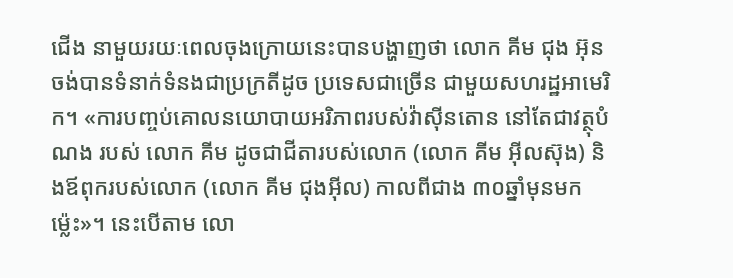ជើង នាមួយរយៈពេលចុងក្រោយនេះបានបង្ហាញថា លោក គីម ជុង អ៊ុន ចង់បានទំនាក់ទំនងជាប្រក្រតីដូច ប្រទេសជាច្រើន ជាមួយសហរដ្ឋអាមេរិក។ «ការបញ្ចប់គោលនយោបាយអរិភាពរបស់វ៉ាស៊ីនតោន នៅតែជាវត្ថុបំណង របស់ លោក គីម ដូចជាជីតារបស់លោក (លោក គីម អុីលស៊ុង) និងឪពុករបស់លោក (លោក គីម ជុងអុីល) កាលពីជាង ៣០ឆ្នាំមុនមក ម្ល៉េះ»។ នេះបើតាម លោ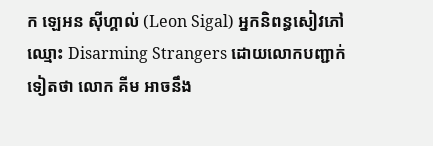ក ឡេអន ស៊ីហ្គាល់ (Leon Sigal) អ្នកនិពន្ធសៀវភៅឈ្មោះ Disarming Strangers ដោយលោកបញ្ជាក់ ទៀតថា លោក គីម អាចនឹង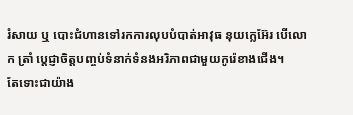រំសាយ ឬ បោះជំហានទៅរកការលុបបំបាត់អាវុធ នុយក្លេអ៊ែរ បើលោក ត្រាំ ប្ដេជ្ញាចិត្តបញ្ចប់ទំនាក់ទំនងអរិភាពជាមួយកូរ៉េខាងជើង។
តែទោះជាយ៉ាង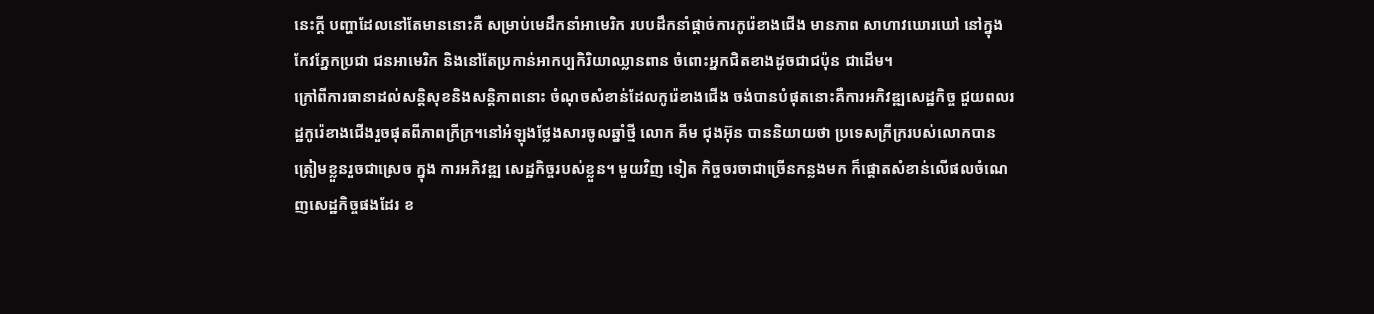នេះក្ដី បញ្ហាដែលនៅតែមាននោះគឺ សម្រាប់មេដឹកនាំអាមេរិក របបដឹកនាំផ្ដាច់ការកូរ៉េខាងជើង មានភាព សាហាវឃោរឃៅ នៅក្នុងកែវភ្នែកប្រជា ជនអាមេរិក និងនៅតែប្រកាន់អាកប្បកិរិយាឈ្លានពាន ចំពោះអ្នកជិតខាងដូចជាជប៉ុន ជាដើម។
ក្រៅពីការធានាដល់សន្តិសុខនិងសន្តិភាពនោះ ចំណុចសំខាន់ដែលកូរ៉េខាងជើង ចង់បានបំផុតនោះគឺការអភិវឌ្ឍសេដ្ឋកិច្ច ជួយពលរដ្ឋកូរ៉េខាងជើងរួចផុតពីភាពក្រីក្រ។នៅអំឡុងថ្លែងសារចូលឆ្នាំថ្មី លោក គីម ជុងអ៊ុន បាននិយាយថា ប្រទេសក្រីក្ររបស់លោកបានត្រៀមខ្លួនរួចជាស្រេច ក្នុង ការអភិវឌ្ឍ សេដ្ឋកិច្ចរបស់ខ្លួន។ មួយវិញ ទៀត កិច្ចចរចាជាច្រើនកន្លងមក ក៏ផ្ដោតសំខាន់លើផលចំណេញសេដ្ឋកិច្ចផងដែរ ខ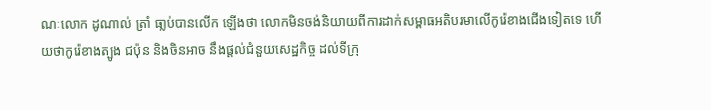ណៈលោក ដូណាល់ ត្រាំ ធា្លប់បានលើក ឡើងថា លោកមិនចង់និយាយពីការដាក់សម្ពាធអតិបរមាលើកូរ៉េខាងជើងទៀតទេ ហើយថាកូរ៉េខាងត្បូង ជប៉ុន និងចិនអាច នឹងផ្ដល់ជំនួយសេដ្ឋកិច្ច ដល់ទីក្រុ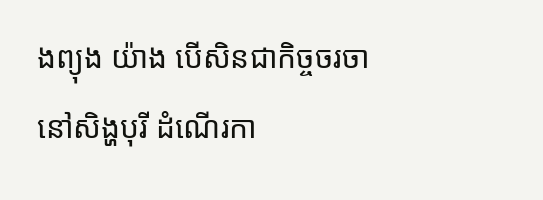ងព្យុង យ៉ាង បើសិនជាកិច្ចចរចានៅសិង្ហបុរី ដំណើរកា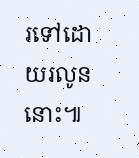រទៅដោយរលូននោះ៕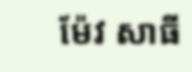ម៉ែវ សាធី